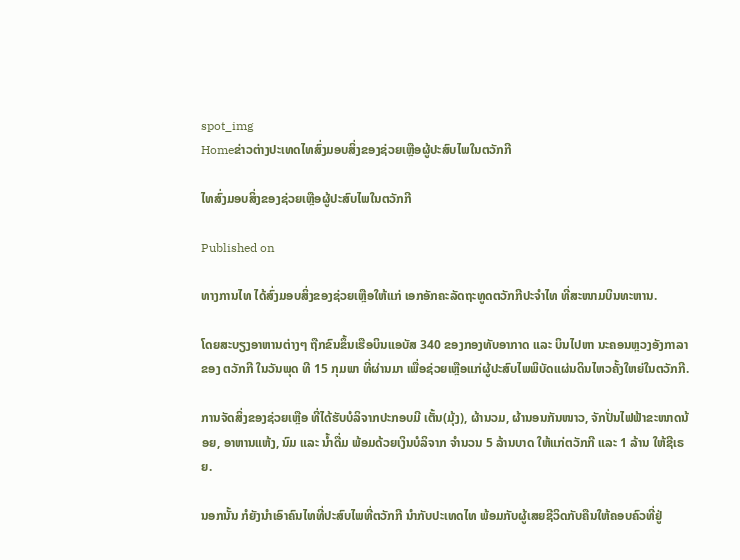spot_img
Homeຂ່າວຕ່າງປະເທດໄທສົ່ງມອບສິ່ງຂອງຊ່ວຍເຫຼືອຜູ້ປະສົບໄພໃນຕວັກກີ

ໄທສົ່ງມອບສິ່ງຂອງຊ່ວຍເຫຼືອຜູ້ປະສົບໄພໃນຕວັກກີ

Published on

ທາງການໄທ ໄດ້ສົ່ງມອບສິ່ງຂອງຊ່ວຍເຫຼືອໃຫ້ແກ່ ເອກອັກຄະລັດຖະທູດຕວັກກີປະຈຳໄທ ທີ່ສະໜາມບິນທະຫານ.

ໂດຍສະບຽງອາຫານຕ່າງໆ ຖືກຂົນຂຶ້ນເຮືອບິນແອບັສ 340 ຂອງກອງທັບອາກາດ ແລະ ບິນໄປຫາ ນະຄອນຫຼວງອັງກາລາ ຂອງ ຕວັກກີ ໃນວັນພຸດ ທີ 15 ກຸມພາ ທີ່ຜ່ານມາ ເພື່ອຊ່ວຍເຫຼືອແກ່ຜູ້ປະສົບໄພພິບັດແຜ່ນດິນໄຫວຄັ້ງໃຫຍ່ໃນຕວັກກີ.

ການຈັດສິ່ງຂອງຊ່ວຍເຫຼືອ ທີ່ໄດ້ຮັບບໍລິຈາກປະກອບມີ ເຕັ້ນ(ມຸ້ງ), ຜ້ານວມ, ຜ້ານອນກັນໜາວ, ຈັກປັ່ນໄຟຟ້າຂະໜາດນ້ອຍ, ອາຫານແຫ້ງ, ນົມ ແລະ ນ້ຳດື່ມ ພ້ອມດ້ວຍເງິນບໍລິຈາກ ຈຳນວນ 5 ລ້ານບາດ ໃຫ້ແກ່ຕວັກກີ ແລະ 1 ລ້ານ ໃຫ້ຊີເຣຍ.

ນອກນັ້ນ ກໍຍັງນຳເອົາຄົນໄທທີ່ປະສົບໄພທີ່ຕວັກກີ ນຳກັບປະເທດໄທ ພ້ອມກັບຜູ້ເສຍຊີວິດກັບຄືນໃຫ້ຄອບຄົວທີ່ຢູ່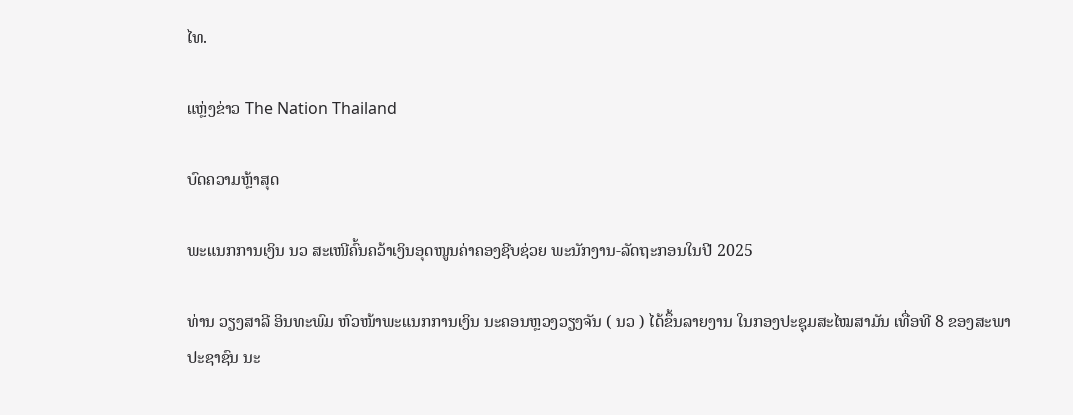ໄທ.

ແຫຼ່ງຂ່າວ The Nation Thailand

ບົດຄວາມຫຼ້າສຸດ

ພະແນກການເງິນ ນວ ສະເໜີຄົ້ນຄວ້າເງິນອຸດໜູນຄ່າຄອງຊີບຊ່ວຍ ພະນັກງານ-ລັດຖະກອນໃນປີ 2025

ທ່ານ ວຽງສາລີ ອິນທະພົມ ຫົວໜ້າພະແນກການເງິນ ນະຄອນຫຼວງວຽງຈັນ ( ນວ ) ໄດ້ຂຶ້ນລາຍງານ ໃນກອງປະຊຸມສະໄໝສາມັນ ເທື່ອທີ 8 ຂອງສະພາປະຊາຊົນ ນະ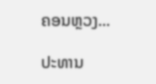ຄອນຫຼວງ...

ປະທານ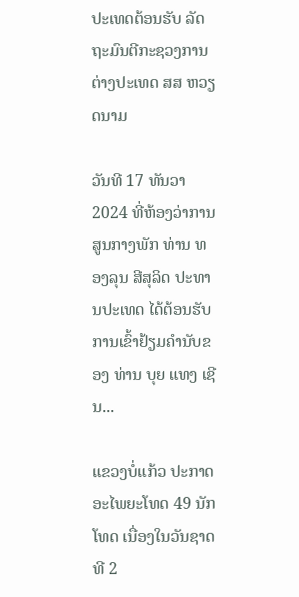ປະເທດຕ້ອນຮັບ ລັດຖະມົນຕີກະຊວງການຕ່າງປະເທດ ສສ ຫວຽດນາມ

ວັນທີ 17 ທັນວາ 2024 ທີ່ຫ້ອງວ່າການສູນກາງພັກ ທ່ານ ທອງລຸນ ສີສຸລິດ ປະທານປະເທດ ໄດ້ຕ້ອນຮັບການເຂົ້າຢ້ຽມຄຳນັບຂອງ ທ່ານ ບຸຍ ແທງ ເຊີນ...

ແຂວງບໍ່ແກ້ວ ປະກາດອະໄພຍະໂທດ 49 ນັກໂທດ ເນື່ອງໃນວັນຊາດທີ 2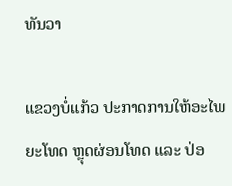ທັນວາ

ແຂວງບໍ່ແກ້ວ ປະກາດການໃຫ້ອະໄພຍະໂທດ ຫຼຸດຜ່ອນໂທດ ແລະ ປ່ອ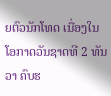ຍຕົວນັກໂທດ ເນື່ອງໃນໂອກາດວັນຊາດທີ 2 ທັນວາ ຄົບຮ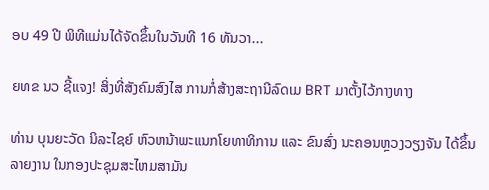ອບ 49 ປີ ພິທີແມ່ນໄດ້ຈັດຂຶ້ນໃນວັນທີ 16 ທັນວາ...

ຍທຂ ນວ ຊີ້ແຈງ! ສິ່ງທີ່ສັງຄົມສົງໄສ ການກໍ່ສ້າງສະຖານີລົດເມ BRT ມາຕັ້ງໄວ້ກາງທາງ

ທ່ານ ບຸນຍະວັດ ນິລະໄຊຍ໌ ຫົວຫນ້າພະແນກໂຍທາທິການ ແລະ ຂົນສົ່ງ ນະຄອນຫຼວງວຽງຈັນ ໄດ້ຂຶ້ນລາຍງານ ໃນກອງປະຊຸມສະໄຫມສາມັນ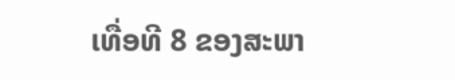ເທື່ອທີ 8 ຂອງສະພາ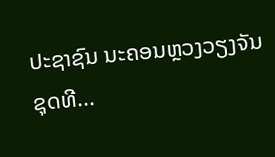ປະຊາຊົນ ນະຄອນຫຼວງວຽງຈັນ ຊຸດທີ...